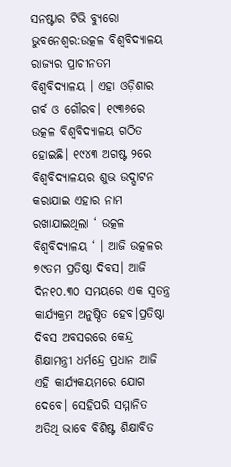ସନଷ୍ଟାର ଟିଭି ବ୍ୟୁରୋ
ଭୁବନେଶ୍ବର:ଉତ୍କଳ ବିଶ୍ବବିଦ୍ୟାଳୟ ରାଜ୍ୟର ପ୍ରାଚୀନତମ ବିଶ୍ୱବିଦ୍ୟାଳୟ । ଏହା ଓଡ଼ିଶାର ଗର୍ବ ଓ ଗୌରବ। ୧୯୩୬ରେ ଉତ୍କଳ ବିଶ୍ବବିଦ୍ୟାଳୟ ଗଠିତ ହୋଇଛି। ୧୯୪୩ ଅଗଷ୍ଟ ୨ରେ ବିଶ୍ବବିଦ୍ୟାଳୟର ଶୁଭ ଉଦ୍ଘାଟନ କରାଯାଇ ଏହାର ନାମ ରଖାଯାଇଥିଲା ‘ ଉତ୍କଳ ବିଶ୍ବବିଦ୍ୟାଳୟ ‘ । ଆଜି ଉତ୍କଳର ୭୯ତମ ପ୍ରତିଷ୍ଠା ଦିବସ। ଆଜି ଦିନ୧୦.୩୦ ସମୟରେ ଏକ ସ୍ବତନ୍ତ୍ର କାର୍ଯ୍ୟକ୍ରମ ଅନୁଷ୍ଠିତ ହେବ।ପ୍ରତିଷ୍ଠା ଦିବସ ଅବସରରେ କେନ୍ଦ୍ର ଶିକ୍ଷାମନ୍ତ୍ରୀ ଧର୍ମନ୍ଦ୍ରେ ପ୍ରଧାନ ଆଜି ଏହି କାର୍ଯ୍ୟକୟମରେ ଯୋଗ ଦେବେ। ସେହିପରି ସମ୍ମାନିତ ଅତିଥି ଭାବେ ବିଶିଷ୍ଟ ଶିକ୍ଷାବିତ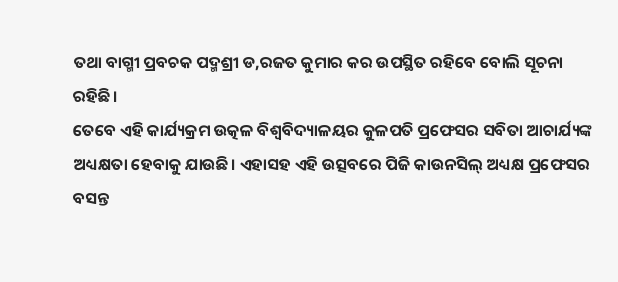ତଥା ବାଗ୍ମୀ ପ୍ରବଚକ ପଦ୍ମଶ୍ରୀ ଡ,ରଜତ କୁମାର କର ଉପସ୍ଥିତ ରହିବେ ବୋଲି ସୂଚନା ରହିଛି।
ତେବେ ଏହି କାର୍ଯ୍ୟକ୍ରମ ଉତ୍କଳ ବିଶ୍ୱବିଦ୍ୟାଳୟର କୁଳପତି ପ୍ରଫେସର ସବିତା ଆଚାର୍ଯ୍ୟଙ୍କ ଅଧ୍ୟକ୍ଷତା ହେବାକୁ ଯାଉଛି। ଏହାସହ ଏହି ଉତ୍ସବରେ ପିଜି କାଉନସିଲ୍ ଅଧ୍ୟକ୍ଷ ପ୍ରଫେସର ବସନ୍ତ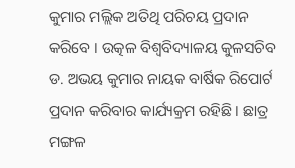କୁମାର ମଲ୍ଲିକ ଅତିଥି ପରିଚୟ ପ୍ରଦାନ କରିବେ । ଉତ୍କଳ ବିଶ୍ୱବିଦ୍ୟାଳୟ କୁଳସଚିବ ଡ. ଅଭୟ କୁମାର ନାୟକ ବାର୍ଷିକ ରିପୋର୍ଟ ପ୍ରଦାନ କରିବାର କାର୍ଯ୍ୟକ୍ରମ ରହିଛି । ଛାତ୍ର ମଙ୍ଗଳ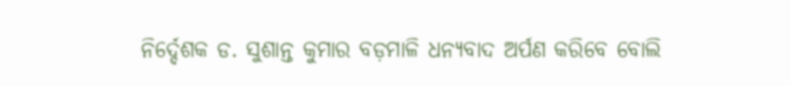ନିର୍ଦ୍ଦେଶକ ଡ. ସୁଶାନ୍ତ କୁମାର ବଡ଼ମାଳି ଧନ୍ୟବାଦ ଅର୍ପଣ କରିବେ ବୋଲି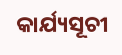କାର୍ଯ୍ୟସୂଚୀ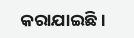କରାଯାଇଛି ।